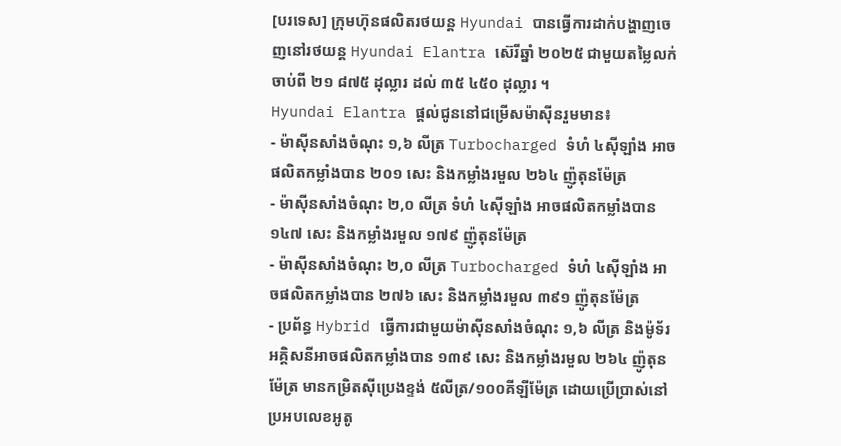[បរទេស] ក្រុមហ៊ុនផលិតរថយន្ត Hyundai បានធ្វើការដាក់បង្ហាញចេញនៅរថយន្ត Hyundai Elantra ស៊េរីឆ្នាំ ២០២៥ ជាមួយតម្លៃលក់ចាប់ពី ២១ ៨៧៥ ដុល្លារ ដល់ ៣៥ ៤៥០ ដុល្លារ ។
Hyundai Elantra ផ្តល់ជូននៅជម្រើសម៉ាស៊ីនរួមមាន៖
- ម៉ាស៊ីនសាំងចំណុះ ១,៦ លីត្រ Turbocharged ទំហំ ៤ស៊ីឡាំង អាចផលិតកម្លាំងបាន ២០១ សេះ និងកម្លាំងរមួល ២៦៤ ញ៉ូតុនម៉ែត្រ
- ម៉ាស៊ីនសាំងចំណុះ ២,០ លីត្រ ទំហំ ៤ស៊ីឡាំង អាចផលិតកម្លាំងបាន ១៤៧ សេះ និងកម្លាំងរមួល ១៧៩ ញ៉ូតុនម៉ែត្រ
- ម៉ាស៊ីនសាំងចំណុះ ២,០ លីត្រ Turbocharged ទំហំ ៤ស៊ីឡាំង អាចផលិតកម្លាំងបាន ២៧៦ សេះ និងកម្លាំងរមួល ៣៩១ ញ៉ូតុនម៉ែត្រ
- ប្រព័ន្ធ Hybrid ធ្វើការជាមួយម៉ាស៊ីនសាំងចំណុះ ១,៦ លីត្រ និងម៉ូទ័រអគ្គិសនីអាចផលិតកម្លាំងបាន ១៣៩ សេះ និងកម្លាំងរមួល ២៦៤ ញ៉ូតុនម៉ែត្រ មានកម្រិតស៊ីប្រេងខ្ទង់ ៥លីត្រ/១០០គីឡីម៉ែត្រ ដោយប្រើប្រាស់នៅប្រអបលេខអូតូ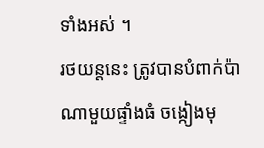ទាំងអស់ ។
រថយន្តនេះ ត្រូវបានបំពាក់ប៉ាណាមួយផ្ទាំងធំ ចង្កៀងមុ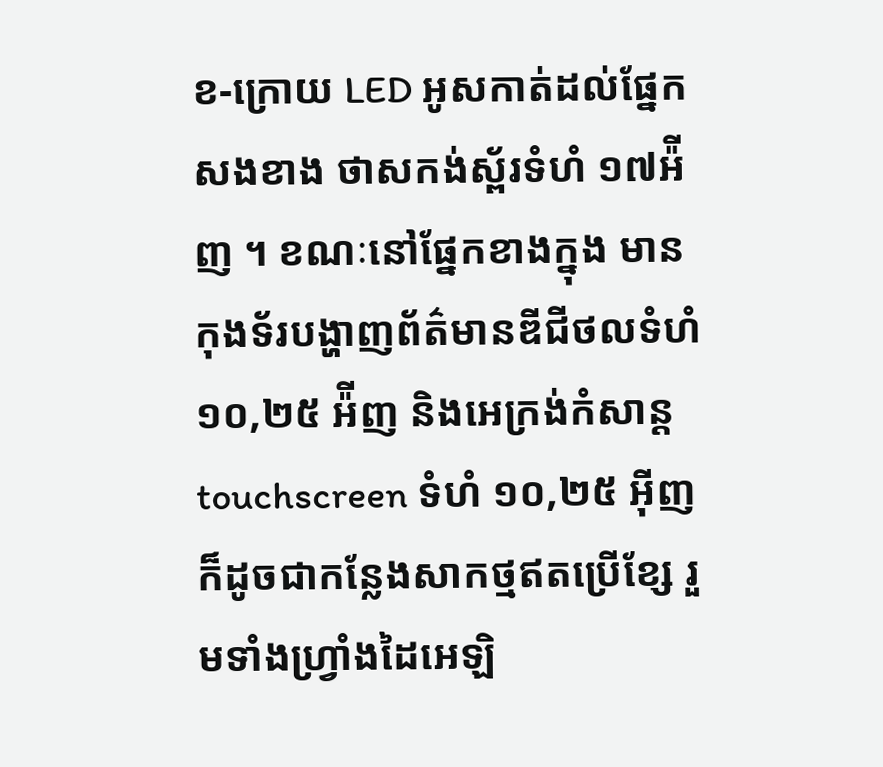ខ-ក្រោយ LED អូសកាត់ដល់ផ្នែកសងខាង ថាសកង់ស្ព័រទំហំ ១៧អ៉ីញ ។ ខណៈនៅផ្នែកខាងក្នុង មានកុងទ័របង្ហាញព័ត៌មានឌីជីថលទំហំ ១០,២៥ អ៉ីញ និងអេក្រង់កំសាន្ត touchscreen ទំហំ ១០,២៥ អ៊ីញ ក៏ដូចជាកន្លែងសាកថ្មឥតប្រើខ្សែ រួមទាំងហ្វ្រាំងដៃអេឡិ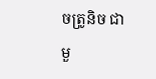ចត្រូនិច ជាមួ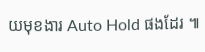យមុខងារ Auto Hold ផងដែរ ៕